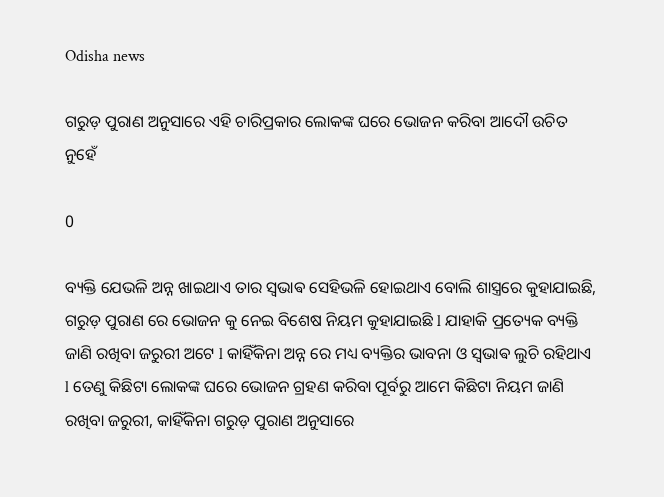Odisha news

ଗରୁଡ଼ ପୁରାଣ ଅନୁସାରେ ଏହି ଚାରିପ୍ରକାର ଲୋକଙ୍କ ଘରେ ଭୋଜନ କରିବା ଆଦୌ ଉଚିତ ନୁହେଁ

0

ବ୍ୟକ୍ତି ଯେଭଳି ଅନ୍ନ ଖାଇଥାଏ ତାର ସ୍ଵଭାଵ ସେହିଭଳି ହୋଇଥାଏ ବୋଲି ଶାସ୍ତ୍ରରେ କୁହାଯାଇଛି, ଗରୁଡ଼ ପୁରାଣ ରେ ଭୋଜନ କୁ ନେଇ ବିଶେଷ ନିୟମ କୁହାଯାଇଛି l ଯାହାକି ପ୍ରତ୍ୟେକ ବ୍ୟକ୍ତି ଜାଣି ରଖିବା ଜରୁରୀ ଅଟେ l କାହିଁକିନା ଅନ୍ନ ରେ ମଧ୍ୟ ବ୍ୟକ୍ତିର ଭାବନା ଓ ସ୍ଵଭାଵ ଲୁଚି ରହିଥାଏ l ତେଣୁ କିଛିଟା ଲୋକଙ୍କ ଘରେ ଭୋଜନ ଗ୍ରହଣ କରିବା ପୂର୍ବରୁ ଆମେ କିଛିଟା ନିୟମ ଜାଣି ରଖିବା ଜରୁରୀ, କାହିଁକିନା ଗରୁଡ଼ ପୁରାଣ ଅନୁସାରେ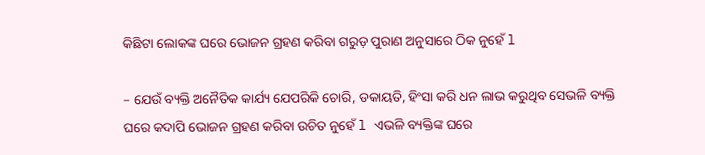କିଛିଟା ଲୋକଙ୍କ ଘରେ ଭୋଜନ ଗ୍ରହଣ କରିବା ଗରୁଡ଼ ପୁରାଣ ଅନୁସାରେ ଠିକ ନୁହେଁ l

– ଯେଉଁ ବ୍ୟକ୍ତି ଅନୈତିକ କାର୍ଯ୍ୟ ଯେପରିକି ଚୋରି, ଡକାୟତି, ହିଂସା କରି ଧନ ଲାଭ କରୁଥିବ ସେଭଳି ବ୍ୟକ୍ତି ଘରେ କଦାପି ଭୋଜନ ଗ୍ରହଣ କରିବା ଉଚିତ ନୁହେଁ l ଏଭଳି ବ୍ୟକ୍ତିଙ୍କ ଘରେ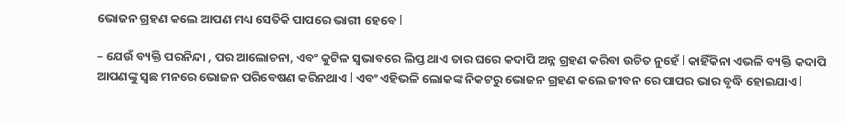ଭୋଜନ ଗ୍ରହଣ କଲେ ଆପଣ ମଧ୍ୟ ସେତିକି ପାପରେ ଭାଗୀ ହେବେ l

– ଯେଉଁ ବ୍ୟକ୍ତି ପରନିନ୍ଦା , ପର ଆଲୋଚନା, ଏବଂ କୁଟିଳ ସ୍ୱଭାବରେ ଲିପ୍ତ ଥାଏ ତାର ଘରେ କଦାପି ଅନ୍ନ ଗ୍ରହଣ କରିବା ଉଚିତ ନୁହେଁ l କାହିଁକିନା ଏଭଳି ବ୍ୟକ୍ତି କଦାପି ଆପଣଙ୍କୁ ସ୍ଵଛ ମନରେ ଭୋଜନ ପରିବେଷଣ କରିନଥାଏ l ଏବଂ ଏହିଭଳି ଲୋକଙ୍କ ନିକଟରୁ ଭୋଜନ ଗ୍ରହଣ କଲେ ଜୀବନ ରେ ପାପର ଭାର ବୃଦ୍ଧି ହୋଇଯାଏ l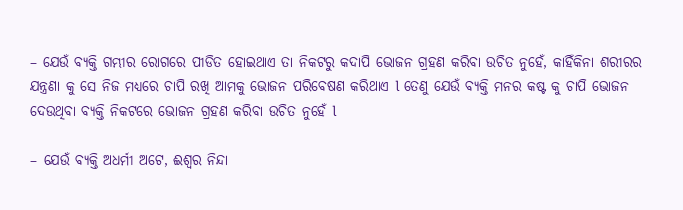– ଯେଉଁ ବ୍ୟକ୍ତି ଗମ୍ଭୀର ରୋଗରେ ପୀଡିତ ହୋଇଥାଏ ତା ନିକଟରୁ କଦାପି ଭୋଜନ ଗ୍ରହଣ କରିବା ଉଚିତ ନୁହେଁ, କାହିଁକିନା ଶରୀରର ଯନ୍ତ୍ରଣା କୁ ସେ ନିଜ ମଧ୍ୟରେ ଚାପି ରଖି ଆମକୁ ଭୋଜନ ପରିବେଷଣ କରିଥାଏ l ତେଣୁ ଯେଉଁ ବ୍ୟକ୍ତି ମନର କଷ୍ଟ କୁ ଚାପି ଭୋଜନ ଦେଉଥିବା ବ୍ୟକ୍ତି ନିକଟରେ ଭୋଜନ ଗ୍ରହଣ କରିବା ଉଚିତ ନୁହେଁ l

– ଯେଉଁ ବ୍ୟକ୍ତି ଅଧର୍ମୀ ଅଟେ, ଈଶ୍ୱର ନିନ୍ଦା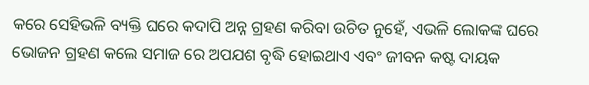କରେ ସେହିଭଳି ବ୍ୟକ୍ତି ଘରେ କଦାପି ଅନ୍ନ ଗ୍ରହଣ କରିବା ଉଚିତ ନୁହେଁ, ଏଭଳି ଲୋକଙ୍କ ଘରେ ଭୋଜନ ଗ୍ରହଣ କଲେ ସମାଜ ରେ ଅପଯଶ ବୃଦ୍ଧି ହୋଇଥାଏ ଏବଂ ଜୀବନ କଷ୍ଟ ଦାୟକ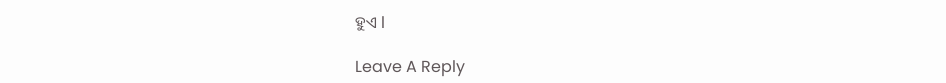ହୁଏ l

Leave A Reply